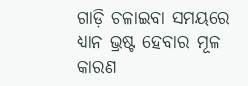ଗାଡ଼ି ଚଳାଇବା ସମୟରେ ଧ୍ୟାନ ଭ୍ରଷ୍ଟ ହେବାର ମୂଳ କାରଣ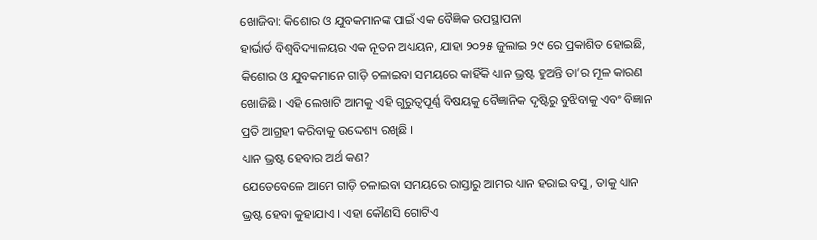ଖୋଜିବା: କିଶୋର ଓ ଯୁବକମାନଙ୍କ ପାଇଁ ଏକ ବୈଜ୍ଞିକ ଉପସ୍ଥାପନା
ହାର୍ଭାର୍ଡ ବିଶ୍ୱବିଦ୍ୟାଳୟର ଏକ ନୂତନ ଅଧ୍ୟୟନ, ଯାହା ୨୦୨୫ ଜୁଲାଇ ୨୯ ରେ ପ୍ରକାଶିତ ହୋଇଛି, କିଶୋର ଓ ଯୁବକମାନେ ଗାଡ଼ି ଚଳାଇବା ସମୟରେ କାହିଁକି ଧ୍ୟାନ ଭ୍ରଷ୍ଟ ହୁଅନ୍ତି ତା’ର ମୂଳ କାରଣ ଖୋଜିଛି । ଏହି ଲେଖାଟି ଆମକୁ ଏହି ଗୁରୁତ୍ୱପୂର୍ଣ୍ଣ ବିଷୟକୁ ବୈଜ୍ଞାନିକ ଦୃଷ୍ଟିରୁ ବୁଝିବାକୁ ଏବଂ ବିଜ୍ଞାନ ପ୍ରତି ଆଗ୍ରହୀ କରିବାକୁ ଉଦ୍ଦେଶ୍ୟ ରଖିଛି ।
ଧ୍ୟାନ ଭ୍ରଷ୍ଟ ହେବାର ଅର୍ଥ କଣ?
ଯେତେବେଳେ ଆମେ ଗାଡ଼ି ଚଳାଇବା ସମୟରେ ରାସ୍ତାରୁ ଆମର ଧ୍ୟାନ ହରାଇ ବସୁ, ତାକୁ ଧ୍ୟାନ ଭ୍ରଷ୍ଟ ହେବା କୁହାଯାଏ । ଏହା କୌଣସି ଗୋଟିଏ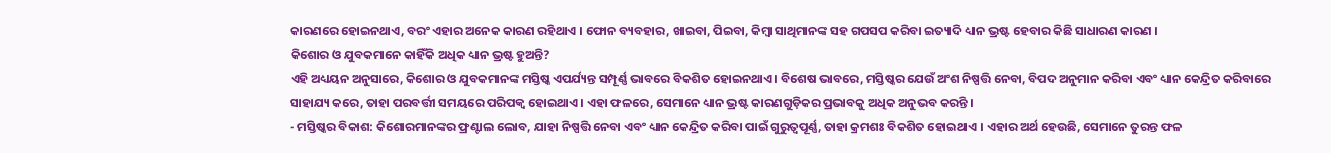କାରଣରେ ହୋଇନଥାଏ, ବରଂ ଏହାର ଅନେକ କାରଣ ରହିଥାଏ । ଫୋନ ବ୍ୟବହାର, ଖାଇବା, ପିଇବା, କିମ୍ବା ସାଥିମାନଙ୍କ ସହ ଗପସପ କରିବା ଇତ୍ୟାଦି ଧ୍ୟାନ ଭ୍ରଷ୍ଟ ହେବାର କିଛି ସାଧାରଣ କାରଣ ।
କିଶୋର ଓ ଯୁବକମାନେ କାହିଁକି ଅଧିକ ଧ୍ୟାନ ଭ୍ରଷ୍ଟ ହୁଅନ୍ତି?
ଏହି ଅଧ୍ୟୟନ ଅନୁସାରେ, କିଶୋର ଓ ଯୁବକମାନଙ୍କ ମସ୍ତିଷ୍କ ଏପର୍ଯ୍ୟନ୍ତ ସମ୍ପୂର୍ଣ୍ଣ ଭାବରେ ବିକଶିତ ହୋଇନଥାଏ । ବିଶେଷ ଭାବରେ, ମସ୍ତିଷ୍କର ଯେଉଁ ଅଂଶ ନିଷ୍ପତ୍ତି ନେବା, ବିପଦ ଅନୁମାନ କରିବା ଏବଂ ଧ୍ୟାନ କେନ୍ଦ୍ରିତ କରିବାରେ ସାହାଯ୍ୟ କରେ, ତାହା ପରବର୍ତ୍ତୀ ସମୟରେ ପରିପକ୍ୱ ହୋଇଥାଏ । ଏହା ଫଳରେ, ସେମାନେ ଧ୍ୟାନ ଭ୍ରଷ୍ଟ କାରଣଗୁଡ଼ିକର ପ୍ରଭାବକୁ ଅଧିକ ଅନୁଭବ କରନ୍ତି ।
- ମସ୍ତିଷ୍କର ବିକାଶ: କିଶୋରମାନଙ୍କର ଫ୍ରଣ୍ଟାଲ ଲୋବ, ଯାହା ନିଷ୍ପତ୍ତି ନେବା ଏବଂ ଧ୍ୟାନ କେନ୍ଦ୍ରିତ କରିବା ପାଇଁ ଗୁରୁତ୍ୱପୂର୍ଣ୍ଣ, ତାହା କ୍ରମଶଃ ବିକଶିତ ହୋଇଥାଏ । ଏହାର ଅର୍ଥ ହେଉଛି, ସେମାନେ ତୁରନ୍ତ ଫଳ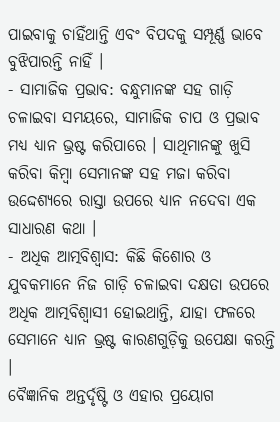ପାଇବାକୁ ଚାହିଁଥାନ୍ତି ଏବଂ ବିପଦକୁ ସମ୍ପୂର୍ଣ୍ଣ ଭାବେ ବୁଝିପାରନ୍ତି ନାହିଁ ।
- ସାମାଜିକ ପ୍ରଭାବ: ବନ୍ଧୁମାନଙ୍କ ସହ ଗାଡ଼ି ଚଳାଇବା ସମୟରେ, ସାମାଜିକ ଚାପ ଓ ପ୍ରଭାବ ମଧ୍ୟ ଧ୍ୟାନ ଭ୍ରଷ୍ଟ କରିପାରେ । ସାଥିମାନଙ୍କୁ ଖୁସି କରିବା କିମ୍ବା ସେମାନଙ୍କ ସହ ମଜା କରିବା ଉଦ୍ଦେଶ୍ୟରେ ରାସ୍ତା ଉପରେ ଧ୍ୟାନ ନଦେବା ଏକ ସାଧାରଣ କଥା ।
- ଅଧିକ ଆତ୍ମବିଶ୍ୱାସ: କିଛି କିଶୋର ଓ ଯୁବକମାନେ ନିଜ ଗାଡ଼ି ଚଳାଇବା ଦକ୍ଷତା ଉପରେ ଅଧିକ ଆତ୍ମବିଶ୍ୱାସୀ ହୋଇଥାନ୍ତି, ଯାହା ଫଳରେ ସେମାନେ ଧ୍ୟାନ ଭ୍ରଷ୍ଟ କାରଣଗୁଡ଼ିକୁ ଉପେକ୍ଷା କରନ୍ତି ।
ବୈଜ୍ଞାନିକ ଅନ୍ତର୍ଦୃଷ୍ଟି ଓ ଏହାର ପ୍ରୟୋଗ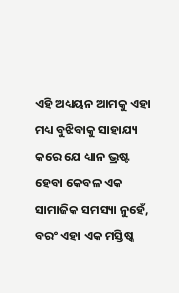ଏହି ଅଧ୍ୟୟନ ଆମକୁ ଏହା ମଧ୍ୟ ବୁଝିବାକୁ ସାହାଯ୍ୟ କରେ ଯେ ଧ୍ୟାନ ଭ୍ରଷ୍ଟ ହେବା କେବଳ ଏକ ସାମାଜିକ ସମସ୍ୟା ନୁହେଁ, ବରଂ ଏହା ଏକ ମସ୍ତିଷ୍କ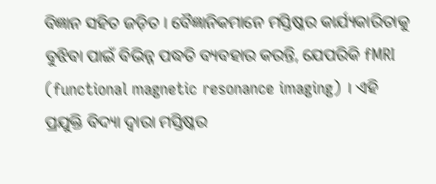ବିଜ୍ଞାନ ସହିତ ଜଡ଼ିତ । ବୈଜ୍ଞାନିକମାନେ ମସ୍ତିଷ୍କର କାର୍ଯ୍ୟକାରିତାକୁ ବୁଝିବା ପାଇଁ ବିଭିନ୍ନ ପଦ୍ଧତି ବ୍ୟବହାର କରନ୍ତି, ଯେପରିକି fMRI (functional magnetic resonance imaging) । ଏହି ପ୍ରଯୁକ୍ତି ବିଦ୍ୟା ଦ୍ୱାରା ମସ୍ତିଷ୍କର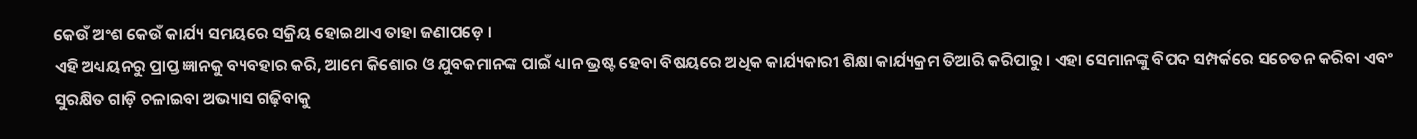କେଉଁ ଅଂଶ କେଉଁ କାର୍ଯ୍ୟ ସମୟରେ ସକ୍ରିୟ ହୋଇଥାଏ ତାହା ଜଣାପଡ଼େ ।
ଏହି ଅଧ୍ୟୟନରୁ ପ୍ରାପ୍ତ ଜ୍ଞାନକୁ ବ୍ୟବହାର କରି, ଆମେ କିଶୋର ଓ ଯୁବକମାନଙ୍କ ପାଇଁ ଧ୍ୟାନ ଭ୍ରଷ୍ଟ ହେବା ବିଷୟରେ ଅଧିକ କାର୍ଯ୍ୟକାରୀ ଶିକ୍ଷା କାର୍ଯ୍ୟକ୍ରମ ତିଆରି କରିପାରୁ । ଏହା ସେମାନଙ୍କୁ ବିପଦ ସମ୍ପର୍କରେ ସଚେତନ କରିବା ଏବଂ ସୁରକ୍ଷିତ ଗାଡ଼ି ଚଳାଇବା ଅଭ୍ୟାସ ଗଢ଼ିବାକୁ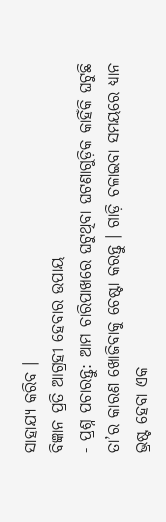ସାହାଯ୍ୟ କରିବ ।
ବିଜ୍ଞାନ ପ୍ରତି ଆଗ୍ରହୀ ହେବାର ଉପାୟ
- ପ୍ରଶ୍ନ ପଚାରନ୍ତୁ: ଆମ ଚାରିପାଖରେ ଘଟୁଥିବା ଘଟଣାଗୁଡ଼ିକ କାହିଁକି ଘଟୁଛି ତା’ର କାରଣ ଖୋଜିବାକୁ ଚେଷ୍ଟା କରନ୍ତୁ । ଗାଡ଼ି ଚଳାଇବା ସମୟରେ ଧ୍ୟାନ ଭ୍ରଷ୍ଟ ହେବା ଏକ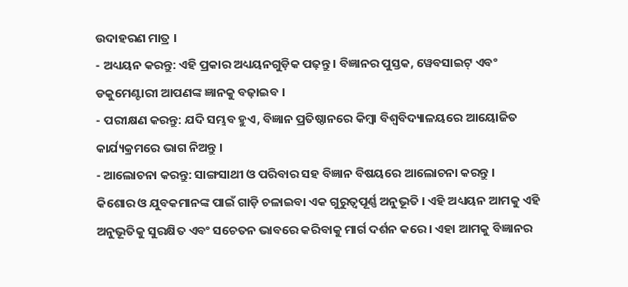ଉଦାହରଣ ମାତ୍ର ।
- ଅଧ୍ୟୟନ କରନ୍ତୁ: ଏହି ପ୍ରକାର ଅଧ୍ୟୟନଗୁଡ଼ିକ ପଢ଼ନ୍ତୁ । ବିଜ୍ଞାନର ପୁସ୍ତକ, ୱେବସାଇଟ୍ ଏବଂ ଡକୁମେଣ୍ଟାରୀ ଆପଣଙ୍କ ଜ୍ଞାନକୁ ବଢ଼ାଇବ ।
- ପରୀକ୍ଷଣ କରନ୍ତୁ: ଯଦି ସମ୍ଭବ ହୁଏ, ବିଜ୍ଞାନ ପ୍ରତିଷ୍ଠାନରେ କିମ୍ବା ବିଶ୍ୱବିଦ୍ୟାଳୟରେ ଆୟୋଜିତ କାର୍ଯ୍ୟକ୍ରମରେ ଭାଗ ନିଅନ୍ତୁ ।
- ଆଲୋଚନା କରନ୍ତୁ: ସାଙ୍ଗସାଥୀ ଓ ପରିବାର ସହ ବିଜ୍ଞାନ ବିଷୟରେ ଆଲୋଚନା କରନ୍ତୁ ।
କିଶୋର ଓ ଯୁବକମାନଙ୍କ ପାଇଁ ଗାଡ଼ି ଚଳାଇବା ଏକ ଗୁରୁତ୍ୱପୂର୍ଣ୍ଣ ଅନୁଭୂତି । ଏହି ଅଧ୍ୟୟନ ଆମକୁ ଏହି ଅନୁଭୂତିକୁ ସୁରକ୍ଷିତ ଏବଂ ସଚେତନ ଭାବରେ କରିବାକୁ ମାର୍ଗ ଦର୍ଶନ କରେ । ଏହା ଆମକୁ ବିଜ୍ଞାନର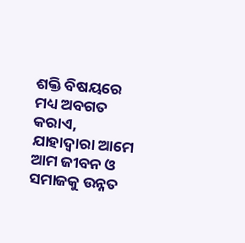ଶକ୍ତି ବିଷୟରେ ମଧ୍ୟ ଅବଗତ କରାଏ, ଯାହାଦ୍ୱାରା ଆମେ ଆମ ଜୀବନ ଓ ସମାଜକୁ ଉନ୍ନତ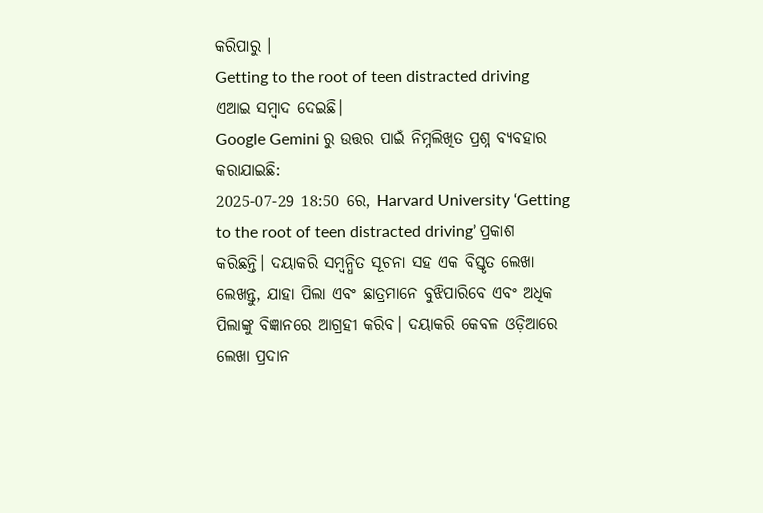କରିପାରୁ ।
Getting to the root of teen distracted driving
ଏଆଇ ସମ୍ବାଦ ଦେଇଛି।
Google Gemini ରୁ ଉତ୍ତର ପାଇଁ ନିମ୍ନଲିଖିତ ପ୍ରଶ୍ନ ବ୍ୟବହାର କରାଯାଇଛି:
2025-07-29 18:50 ରେ, Harvard University ‘Getting to the root of teen distracted driving’ ପ୍ରକାଶ କରିଛନ୍ତି। ଦୟାକରି ସମ୍ବନ୍ଧିତ ସୂଚନା ସହ ଏକ ବିସ୍ତୃତ ଲେଖା ଲେଖନ୍ତୁ, ଯାହା ପିଲା ଏବଂ ଛାତ୍ରମାନେ ବୁଝିପାରିବେ ଏବଂ ଅଧିକ ପିଲାଙ୍କୁ ବିଜ୍ଞାନରେ ଆଗ୍ରହୀ କରିବ। ଦୟାକରି କେବଳ ଓଡ଼ିଆରେ ଲେଖା ପ୍ରଦାନ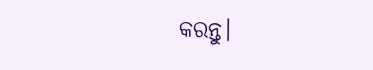କରନ୍ତୁ।